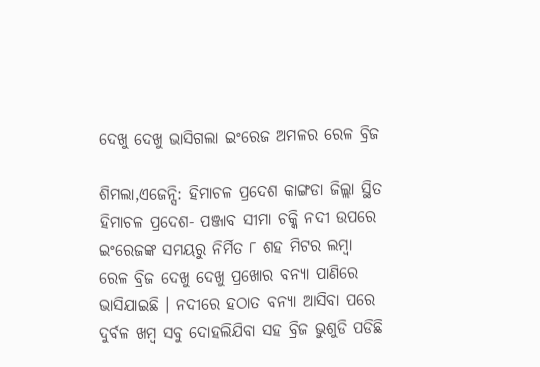ଦେଖୁ ଦେଖୁ ଭାସିଗଲା ଇଂରେଜ ଅମଳର ରେଳ ବ୍ରିଜ

ଶିମଲା,ଏଜେନ୍ସି: ହିମାଚଳ ପ୍ରଦେଶ କାଙ୍ଗଡା ଜିଲ୍ଲା ସ୍ଥିତ ହିମାଚଳ ପ୍ରଦେଶ- ପଞ୍ଜାବ ସୀମା ଚକ୍କି ନଦୀ ଉପରେ ଇଂରେଜଙ୍କ ସମୟରୁ ନିର୍ମିତ ୮ ଶହ ମିଟର ଲମ୍ବା ରେଳ ବ୍ରିଜ ଦେଖୁ ଦେଖୁ ପ୍ରଖୋର ବନ୍ୟା ପାଣିରେ ଭାସିଯାଇଛି । ନଦୀରେ ହଠାତ ବନ୍ୟା ଆସିବା ପରେ ଦୁର୍ବଳ ଖମ୍ବ ସବୁ ଦୋହଲିଯିବା ସହ ବ୍ରିଜ ଭୁଶୁଡି ପଡିଛି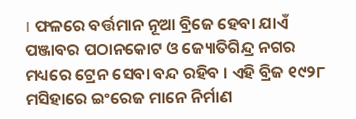। ଫଳରେ ବର୍ତ୍ତମାନ ନୂଆ ବ୍ରିଜେ ହେବା ଯାଏଁ ପଞ୍ଜାବର ପଠାନକୋଟ ଓ ଜ୍ୟୋତିଗିନ୍ଦ୍ର ନଗର ମଧ୍ୟରେ ଟ୍ରେନ ସେବା ବନ୍ଦ ରହିବ । ଏହି ବ୍ରିଜ ୧୯୨୮ ମସିହାରେ ଇଂରେଜ ମାନେ ନିର୍ମାଣ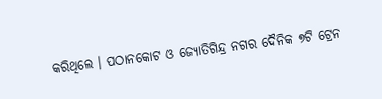କରିଥିଲେ । ପଠାନକୋଟ ଓ ଜ୍ୟୋତିଗିନ୍ଦ୍ର ନଗର ଦୈନିକ ୭ଟି ଟ୍ରେନ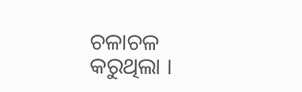ଚଳାଚଳ କରୁଥିଲା ।